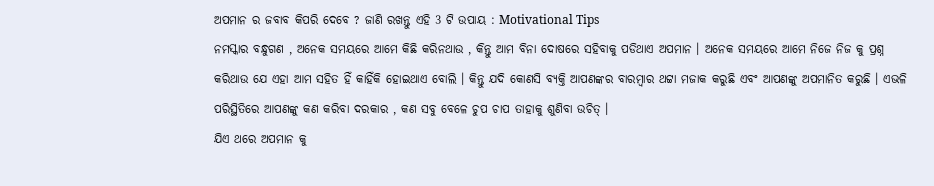ଅପମାନ ର ଜବାବ କିପରି ଦେବେ ? ଜାଣି ରଖନ୍ତୁ ଏହି 3 ଟି ଉପାୟ : Motivational Tips
ନମସ୍କାର ବନ୍ଧୁଗଣ , ଅନେକ ସମୟରେ ଆମେ କିଛି କରିନଥାଉ , କିନ୍ତୁ ଆମ ବିନା ଦୋଷରେ ସହିବାକୁ ପଡିଥାଏ ଅପମାନ । ଅନେକ ସମୟରେ ଆମେ ନିଜେ ନିଜ କୁ ପ୍ରଶ୍ନ କରିଥାଉ ଯେ ଏହା ଆମ ସହିତ ହିଁ କାହିଁକି ହୋଇଥାଏ ବୋଲି । କିନ୍ତୁ ଯଦି କୋଣସି ବ୍ୟକ୍ତି ଆପଣଙ୍କର ବାରମ୍ବାର ଥଟ୍ଟା ମଜାକ କରୁଛି ଏବଂ ଆପଣଙ୍କୁ ଅପମାନିତ କରୁଛି । ଏଭଳି ପରିସ୍ଥିତିରେ ଆପଣଙ୍କୁ କଣ କରିବା ଦରକାର , କଣ ସବୁ ବେଳେ ଚୁପ ଚାପ ତାହାକୁ ଶୁଣିବା ଉଚିତ୍ ।
ଯିଏ ଥରେ ଅପମାନ କୁ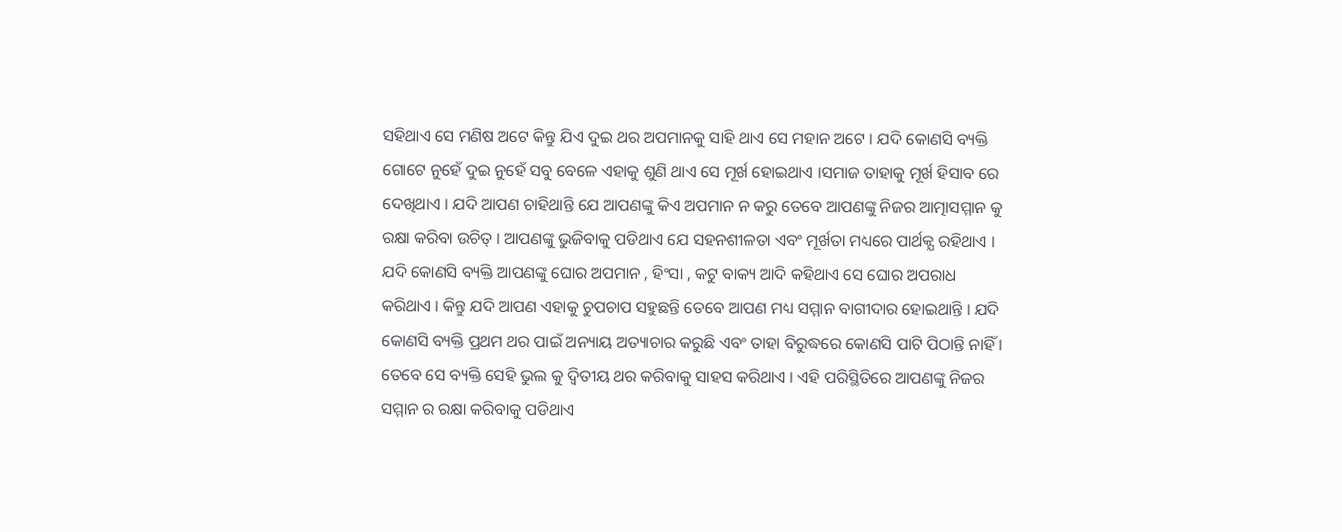ସହିଥାଏ ସେ ମଣିଷ ଅଟେ କିନ୍ତୁ ଯିଏ ଦୁଇ ଥର ଅପମାନକୁ ସାହି ଥାଏ ସେ ମହାନ ଅଟେ । ଯଦି କୋଣସି ବ୍ୟକ୍ତି ଗୋଟେ ନୁହେଁ ଦୁଇ ନୁହେଁ ସବୁ ବେଳେ ଏହାକୁ ଶୁଣି ଥାଏ ସେ ମୂର୍ଖ ହୋଇଥାଏ ।ସମାଜ ତାହାକୁ ମୂର୍ଖ ହିସାବ ରେ ଦେଖିଥାଏ । ଯଦି ଆପଣ ଚାହିଥାନ୍ତି ଯେ ଆପଣଙ୍କୁ କିଏ ଅପମାନ ନ କରୁ ତେବେ ଆପଣଙ୍କୁ ନିଜର ଆତ୍ମାସମ୍ମାନ କୁ ରକ୍ଷା କରିବା ଉଚିତ୍ । ଆପଣଙ୍କୁ ଭୁଜିବାକୁ ପଡିଥାଏ ଯେ ସହନଶୀଳତା ଏବଂ ମୂର୍ଖତା ମଧ୍ୟରେ ପାର୍ଥକ୍ଯ ରହିଥାଏ ।
ଯଦି କୋଣସି ବ୍ୟକ୍ତି ଆପଣଙ୍କୁ ଘୋର ଅପମାନ , ହିଂସା , କଟୁ ବାକ୍ୟ ଆଦି କହିଥାଏ ସେ ଘୋର ଅପରାଧ କରିଥାଏ । କିନ୍ତୁ ଯଦି ଆପଣ ଏହାକୁ ଚୁପଚାପ ସହୁଛନ୍ତି ତେବେ ଆପଣ ମଧ୍ୟ ସମ୍ମାନ ବାଗୀଦାର ହୋଇଥାନ୍ତି । ଯଦି କୋଣସି ବ୍ୟକ୍ତି ପ୍ରଥମ ଥର ପାଇଁ ଅନ୍ୟାୟ ଅତ୍ୟାଚାର କରୁଛି ଏବଂ ତାହା ବିରୁଦ୍ଧରେ କୋଣସି ପାଟି ପିଠାନ୍ତି ନାହିଁ । ତେବେ ସେ ବ୍ୟକ୍ତି ସେହି ଭୁଲ କୁ ଦ୍ଵିତୀୟ ଥର କରିବାକୁ ସାହସ କରିଥାଏ । ଏହି ପରିସ୍ଥିତିରେ ଆପଣଙ୍କୁ ନିଜର ସମ୍ମାନ ର ରକ୍ଷା କରିବାକୁ ପଡିଥାଏ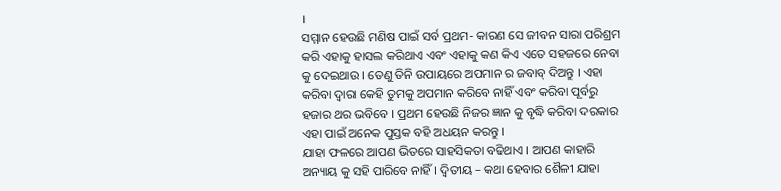।
ସମ୍ମାନ ହେଉଛି ମଣିଷ ପାଇଁ ସର୍ବ ପ୍ରଥମ- କାରଣ ସେ ଜୀବନ ସାରା ପରିଶ୍ରମ କରି ଏହାକୁ ହାସଲ କରିଥାଏ ଏବଂ ଏହାକୁ କଣ କିଏ ଏତେ ସହଜରେ ନେବା କୁ ଦେଇଥାଉ । ତେଣୁ ତିନି ଉପାୟରେ ଅପମାନ ର ଜବାବ୍ ଦିଅନ୍ତୁ । ଏହା କରିବା ଦ୍ଵାରା କେହି ତୁମକୁ ଅପମାନ କରିବେ ନାହିଁ ଏବଂ କରିବା ପୂର୍ବରୁ ହଜାର ଥର ଭବିବେ । ପ୍ରଥମ ହେଉଛି ନିଜର ଜ୍ଞାନ କୁ ବୃଦ୍ଧି କରିବା ଦରକାର ଏହା ପାଇଁ ଅନେକ ପୁସ୍ତକ ବହି ଅଧୟନ କରନ୍ତୁ ।
ଯାହା ଫଳରେ ଆପଣ ଭିତରେ ସାହସିକତା ବଢିଥାଏ । ଆପଣ କାହାରି ଅନ୍ୟାୟ କୁ ସହି ପାରିବେ ନାହିଁ। ଦ୍ଵିତୀୟ – କଥା ହେବାର ଶୈଳୀ ଯାହା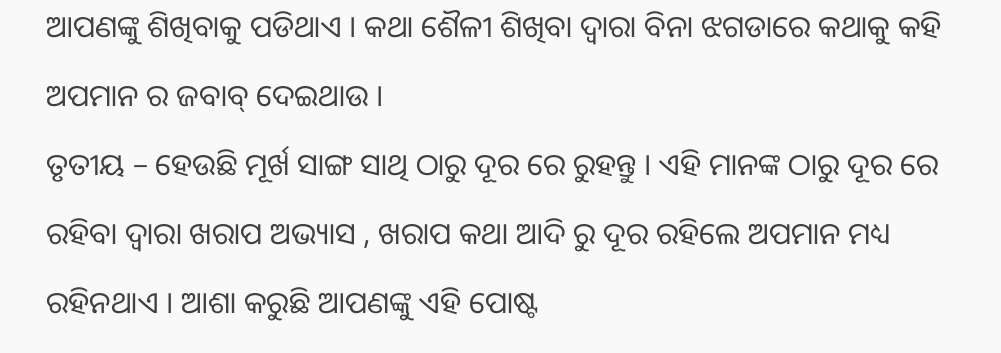ଆପଣଙ୍କୁ ଶିଖିବାକୁ ପଡିଥାଏ । କଥା ଶୈଳୀ ଶିଖିବା ଦ୍ଵାରା ବିନା ଝଗଡାରେ କଥାକୁ କହି ଅପମାନ ର ଜବାବ୍ ଦେଇଥାଉ ।
ତୃତୀୟ – ହେଉଛି ମୂର୍ଖ ସାଙ୍ଗ ସାଥି ଠାରୁ ଦୂର ରେ ରୁହନ୍ତୁ । ଏହି ମାନଙ୍କ ଠାରୁ ଦୂର ରେ ରହିବା ଦ୍ଵାରା ଖରାପ ଅଭ୍ୟାସ , ଖରାପ କଥା ଆଦି ରୁ ଦୂର ରହିଲେ ଅପମାନ ମଧ୍ୟ ରହିନଥାଏ । ଆଶା କରୁଛି ଆପଣଙ୍କୁ ଏହି ପୋଷ୍ଟ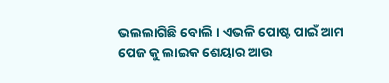ଭଲଲାଗିଛି ବୋଲି । ଏଭଳି ପୋଷ୍ଟ ପାଇଁ ଆମ ପେଜ କୁ ଲାଇକ ଶେୟାର ଆଉ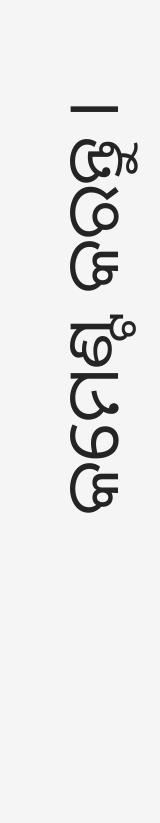କମେଣ୍ଟ କରନ୍ତୁ ।